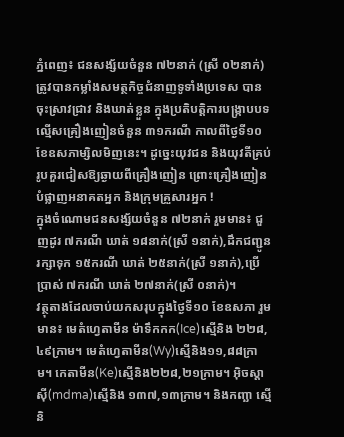ភ្នំពេញ៖ ជនសង្ស័យចំនួន ៧២នាក់ (ស្រី ០២នាក់) ត្រូវបានកម្លាំងសមត្ថកិច្ចជំនាញទូទាំងប្រទេស បានចុះស្រាវជ្រាវ និងឃាត់ខ្លួន ក្នុងប្រតិបត្តិការបង្ក្រាបបទល្មើសគ្រឿងញៀនចំនួន ៣១ករណី កាលពីថ្ងៃទី១០ ខែឧសភាម្សិលមិញនេះ។ ដូច្នេះយុវជន និងយុវតីគ្រប់រូបគួរជៀសឱ្យឆ្ងាយពីគ្រឿងញៀន ព្រោះគ្រឿងញៀនបំផ្លាញអនាគតអ្នក និងក្រុមគ្រួសារអ្នក !
ក្នុងចំណោមជនសង្ស័យចំនួន ៧២នាក់ រួមមាន៖ ជួញដូរ ៧ករណី ឃាត់ ១៨នាក់(ស្រី ១នាក់),ដឹកជញ្ជូន រក្សាទុក ១៥ករណី ឃាត់ ២៥នាក់(ស្រី ១នាក់),ប្រើប្រាស់ ៧ករណី ឃាត់ ២៧នាក់(ស្រី ០នាក់)។
វត្ថុតាងដែលចាប់យកសរុបក្នុងថ្ងៃទី១០ ខែឧសភា រួមមាន៖ មេតំហ្វេតាមីន ម៉ាទឹកកក(Ice)ស្មេីនិង ២២៨,៤៩ក្រាម។ មេតំហ្វេតាមីន(Wy)ស្មេីនិង១១,៨៨ក្រាម។ កេតាមីន(Ke)ស្មេីនិង២២៨,២១ក្រាម។ អុិចស្តាសុី(mdma)ស្មេីនិង ១៣៧,១៣ក្រាម។ និងកញ្ឆា ស្មេីនិ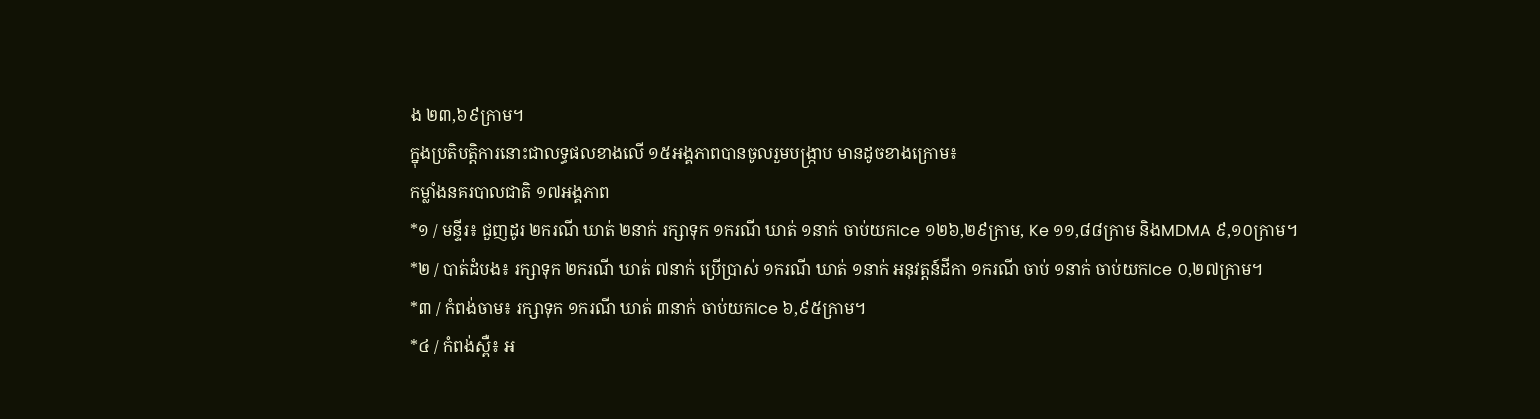ង ២៣,៦៩ក្រាម។
ក្នុងប្រតិបត្តិការនោះជាលទ្ធផលខាងលើ ១៥អង្គភាពបានចូលរួមបង្ក្រាប មានដូចខាងក្រោម៖
កម្លាំងនគរបាលជាតិ ១៧អង្គភាព
*១ / មន្ទីរ៖ ជួញដូរ ២ករណី ឃាត់ ២នាក់ រក្សាទុក ១ករណី ឃាត់ ១នាក់ ចាប់យកIce ១២៦,២៩ក្រាម, Ke ១១,៨៨ក្រាម និងMDMA ៩,១០ក្រាម។
*២ / បាត់ដំបង៖ រក្សាទុក ២ករណី ឃាត់ ៧នាក់ ប្រើប្រាស់ ១ករណី ឃាត់ ១នាក់ អនុវត្តន៍ដីកា ១ករណី ចាប់ ១នាក់ ចាប់យកIce ០,២៧ក្រាម។
*៣ / កំពង់ចាម៖ រក្សាទុក ១ករណី ឃាត់ ៣នាក់ ចាប់យកIce ៦,៩៥ក្រាម។
*៤ / កំពង់ស្ពឺ៖ អ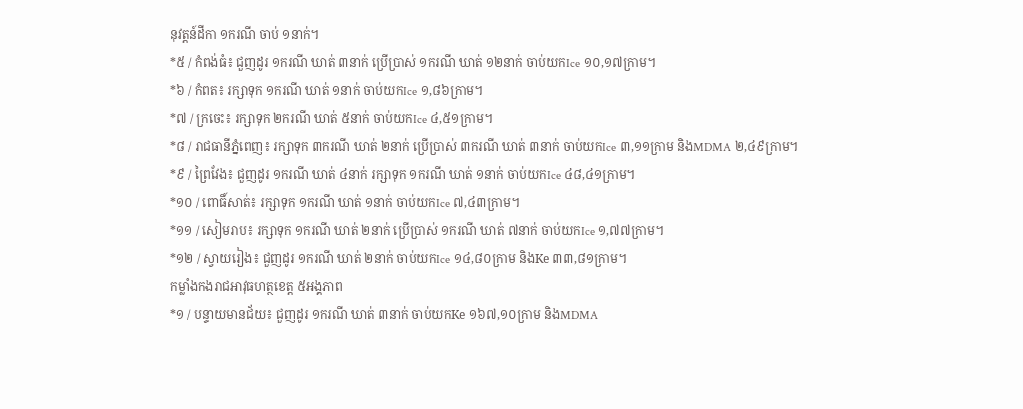នុវត្តន៍ដីកា ១ករណី ចាប់ ១នាក់។
*៥ / កំពង់ធំ៖ ជួញដូរ ១ករណី ឃាត់ ៣នាក់ ប្រើប្រាស់ ១ករណី ឃាត់ ១២នាក់ ចាប់យកIce ១០,១៧ក្រាម។
*៦ / កំពត៖ រក្សាទុក ១ករណី ឃាត់ ១នាក់ ចាប់យកIce ១,៨៦ក្រាម។
*៧ / ក្រចេះ៖ រក្សាទុក ២ករណី ឃាត់ ៥នាក់ ចាប់យកIce ៤,៥១ក្រាម។
*៨ / រាជធានីភ្នំពេញ៖ រក្សាទុក ៣ករណី ឃាត់ ២នាក់ ប្រើប្រាស់ ៣ករណី ឃាត់ ៣នាក់ ចាប់យកIce ៣,១១ក្រាម និងMDMA ២,៤៩ក្រាម។
*៩ / ព្រៃវែង៖ ជួញដូរ ១ករណី ឃាត់ ៤នាក់ រក្សាទុក ១ករណី ឃាត់ ១នាក់ ចាប់យកIce ៤៨,៤១ក្រាម។
*១០ / ពោធិ៍សាត់៖ រក្សាទុក ១ករណី ឃាត់ ១នាក់ ចាប់យកIce ៧,៤៣ក្រាម។
*១១ / សៀមរាប៖ រក្សាទុក ១ករណី ឃាត់ ២នាក់ ប្រើប្រាស់ ១ករណី ឃាត់ ៧នាក់ ចាប់យកIce ១,៧៧ក្រាម។
*១២ / ស្វាយរៀង៖ ជួញដូរ ១ករណី ឃាត់ ២នាក់ ចាប់យកIce ១៤,៨០ក្រាម និងKe ៣៣,៨១ក្រាម។
កម្លាំងកងរាជអាវុធហត្ថខេត្ត ៥អង្គភាព
*១ / បន្ទាយមានជ័យ៖ ជួញដូរ ១ករណី ឃាត់ ៣នាក់ ចាប់យកKe ១៦៧,១០ក្រាម និងMDMA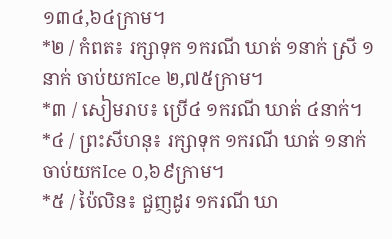១៣៤,៦៤ក្រាម។
*២ / កំពត៖ រក្សាទុក ១ករណី ឃាត់ ១នាក់ ស្រី ១នាក់ ចាប់យកIce ២,៧៥ក្រាម។
*៣ / សៀមរាប៖ ប្រើ៤ ១ករណី ឃាត់ ៤នាក់។
*៤ / ព្រះសីហនុ៖ រក្សាទុក ១ករណី ឃាត់ ១នាក់ ចាប់យកIce ០,៦៩ក្រាម។
*៥ / ប៉ៃលិន៖ ជួញដូរ ១ករណី ឃា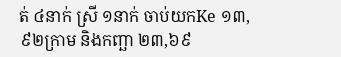ត់ ៤នាក់ ស្រី ១នាក់ ចាប់យកKe ១៣,៩២ក្រាម និងកញ្ឆា ២៣,៦៩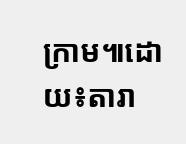ក្រាម៕ដោយ៖តារា